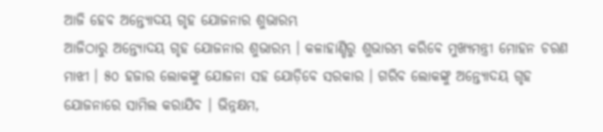ଆଜି ହେବ ଅନ୍ତ୍ୟୋଦୟ ଗୃହ ଯୋଜନାର ଶୁଭାରମ୍ଭ
ଆଜିଠାରୁ ଅନ୍ତ୍ୟୋଦୟ ଗୃହ ଯୋଜନାର ଶୁଭାରମ୍ଭ । କଳାହାଣ୍ଡିରୁ ଶୁଭାରମ୍ଭ କରିବେ ମୁଖ୍ୟମନ୍ତ୍ରୀ ମୋହନ ଚରଣ ମାଝୀ । ୫୦ ହଜାର ଲୋକଙ୍କୁ ଯୋଜନା ସହ ଯୋଡ଼ିବେ ସରକାର । ଗରିବ ଲୋକଙ୍କୁ ଅନ୍ତ୍ୟୋଦୟ ଗୃହ ଯୋଜନାରେ ସାମିଲ କରାଯିବ । ଭିନ୍ନକ୍ଷମ,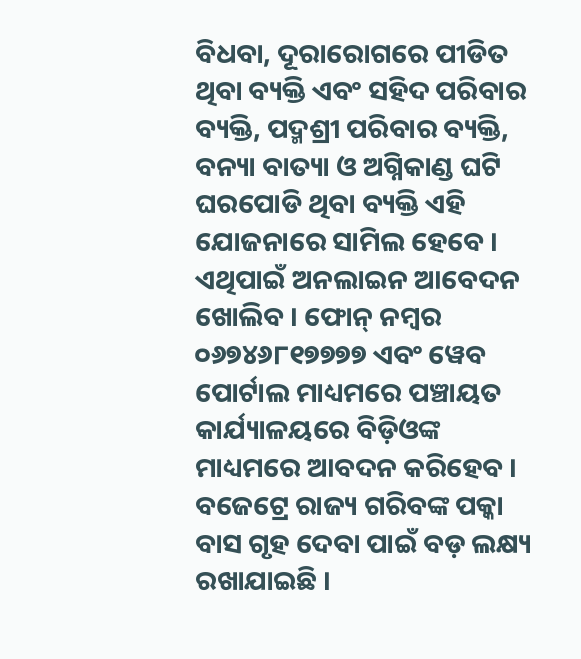ବିଧବା, ଦୂରାରୋଗରେ ପୀଡିତ ଥିବା ବ୍ୟକ୍ତି ଏବଂ ସହିଦ ପରିବାର ବ୍ୟକ୍ତି, ପଦ୍ମଶ୍ରୀ ପରିବାର ବ୍ୟକ୍ତି, ବନ୍ୟା ବାତ୍ୟା ଓ ଅଗ୍ନିକାଣ୍ଡ ଘଟି ଘରପୋଡି ଥିବା ବ୍ୟକ୍ତି ଏହି ଯୋଜନାରେ ସାମିଲ ହେବେ । ଏଥିପାଇଁ ଅନଲାଇନ ଆବେଦନ ଖୋଲିବ । ଫୋନ୍ ନମ୍ବର ୦୬୭୪୬୮୧୭୭୭୭ ଏବଂ ୱେବ ପୋର୍ଟାଲ ମାଧ୍ୟମରେ ପଞ୍ଚାୟତ କାର୍ଯ୍ୟାଳୟରେ ବିଡ଼ିଓଙ୍କ ମାଧ୍ୟମରେ ଆବଦନ କରିହେବ । ବଜେଟ୍ରେ ରାଜ୍ୟ ଗରିବଙ୍କ ପକ୍କା ବାସ ଗୃହ ଦେବା ପାଇଁ ବଡ଼ ଲକ୍ଷ୍ୟ ରଖାଯାଇଛି ।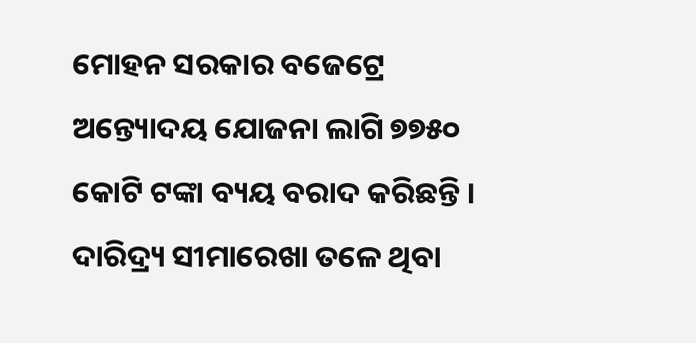ମୋହନ ସରକାର ବଜେଟ୍ରେ ଅନ୍ତ୍ୟୋଦୟ ଯୋଜନା ଲାଗି ୭୭୫୦ କୋଟି ଟଙ୍କା ବ୍ୟୟ ବରାଦ କରିଛନ୍ତି । ଦାରିଦ୍ର୍ୟ ସୀମାରେଖା ତଳେ ଥିବା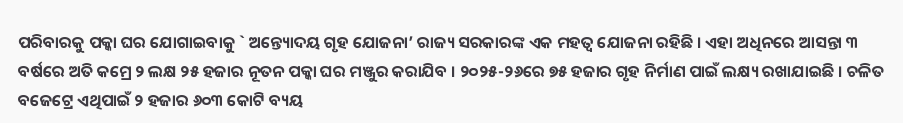ପରିବାରକୁ ପକ୍କା ଘର ଯୋଗାଇବାକୁ ` ଅନ୍ତ୍ୟୋଦୟ ଗୃହ ଯୋଜନା’ ରାଜ୍ୟ ସରକାରଙ୍କ ଏକ ମହତ୍ବ ଯୋଜନା ରହିଛି । ଏହା ଅଧିନରେ ଆସନ୍ତା ୩ ବର୍ଷରେ ଅତି କମ୍ରେ ୨ ଲକ୍ଷ ୨୫ ହଜାର ନୂତନ ପକ୍କା ଘର ମଞ୍ଜୁର କରାଯିବ । ୨୦୨୫-୨୬ରେ ୭୫ ହଜାର ଗୃହ ନିର୍ମାଣ ପାଇଁ ଲକ୍ଷ୍ୟ ରଖାଯାଇଛି । ଚଳିତ ବଜେଟ୍ରେ ଏଥିପାଇଁ ୨ ହଜାର ୬୦୩ କୋଟି ବ୍ୟୟ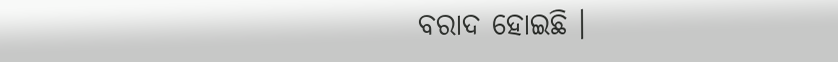ବରାଦ ହୋଇଛି ।